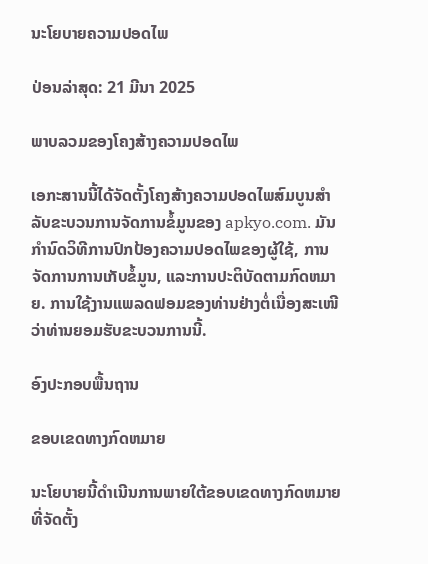ນະໂຍບາຍຄວາມປອດໄພ

ປ່ອນລ່າສຸດ: 21 ມີນາ 2025

ພາບລວມຂອງໂຄງສ້າງຄວາມປອດໄພ

ເອກະສານນີ້ໄດ້ຈັດຕັ້ງໂຄງສ້າງຄວາມປອດໄພສົມບູນສຳລັບຂະບວນການຈັດການຂໍ້ມູນຂອງ apkyo.com. ມັນກໍານົດວິທີການປົກປ້ອງຄວາມປອດໄພຂອງຜູ້ໃຊ້, ການຈັດການການເກັບຂໍ້ມູນ, ແລະການປະຕິບັດຕາມກົດຫມາຍ. ການໃຊ້ງານແພລດຟອມຂອງທ່ານຢ່າງຕໍ່ເນື່ອງສະເໜີວ່າທ່ານຍອມຮັບຂະບວນການນີ້.

ອົງປະກອບພື້ນຖານ

ຂອບເຂດທາງກົດຫມາຍ

ນະໂຍບາຍນີ້ດຳເນີນການພາຍໃຕ້ຂອບເຂດທາງກົດຫມາຍທີ່ຈັດຕັ້ງ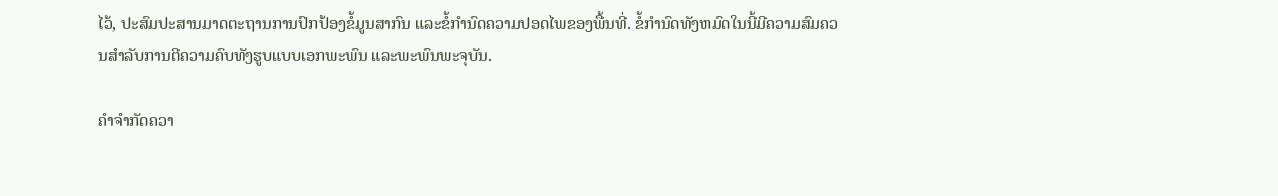ໄວ້, ປະສົມປະສານມາດຕະຖານການປົກປ້ອງຂໍ້ມູນສາກົນ ແລະຂໍ້ກຳນົດຄວາມປອດໄພຂອງພື້ນທີ່. ຂໍ້ກຳນົດທັງຫມົດໃນນີ້ມີຄວາມສົມຄວນສຳລັບການຕີຄວາມຄົບທັງຮູບແບບເອກພະພົນ ແລະພະພົນພະຈຸບັນ.

ຄຳຈຳກັດຄວາ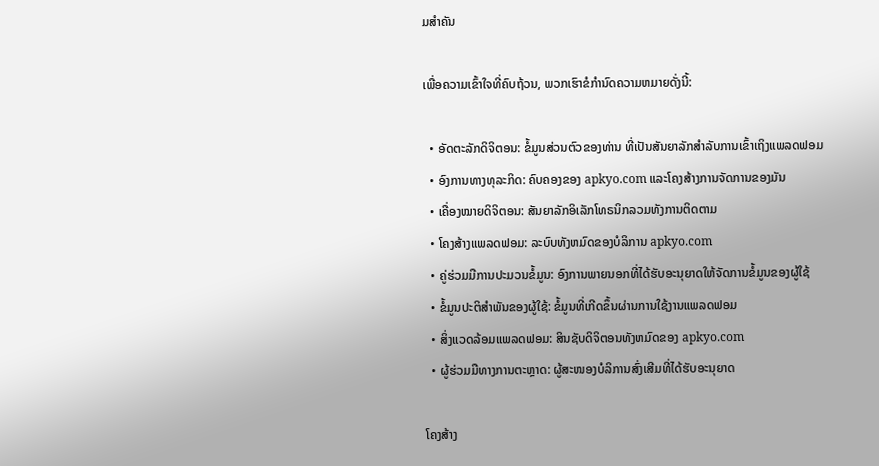ມສຳຄັນ

ເພື່ອຄວາມເຂົ້າໃຈທີ່ຄົບຖ້ວນ, ພວກເຮົາຂໍກຳນົດຄວາມຫມາຍດັ່ງນີ້:

  • ອັດຕະລັກດິຈິຕອນ: ຂໍ້ມູນສ່ວນຕົວຂອງທ່ານ ທີ່ເປັນສັນຍາລັກສຳລັບການເຂົ້າເຖິງແພລດຟອມ
  • ອົງການທາງທຸລະກິດ: ຄົບຄອງຂອງ apkyo.com ແລະໂຄງສ້າງການຈັດການຂອງມັນ
  • ເຄື່ອງໝາຍດິຈິຕອນ: ສັນຍາລັກອິເລັກໂທຣນິກລວມທັງການຕິດຕາມ
  • ໂຄງສ້າງແພລດຟອມ: ລະບົບທັງຫມົດຂອງບໍລິການ apkyo.com
  • ຄູ່ຮ່ວມມືການປະມວນຂໍ້ມູນ: ອົງການພາຍນອກທີ່ໄດ້ຮັບອະນຸຍາດໃຫ້ຈັດການຂໍ້ມູນຂອງຜູ້ໃຊ້
  • ຂໍ້ມູນປະຕິສຳພັນຂອງຜູ້ໃຊ້: ຂໍ້ມູນທີ່ເກີດຂຶ້ນຜ່ານການໃຊ້ງານແພລດຟອມ
  • ສິ່ງແວດລ້ອມແພລດຟອມ: ສິນຊັບດິຈິຕອນທັງຫມົດຂອງ apkyo.com
  • ຜູ້ຮ່ວມມືທາງການຕະຫຼາດ: ຜູ້ສະໜອງບໍລິການສົ່ງເສີມທີ່ໄດ້ຮັບອະນຸຍາດ

ໂຄງສ້າງ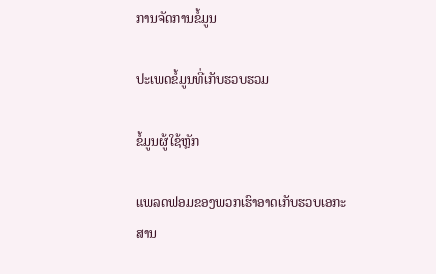ການຈັດການຂໍ້ມູນ

ປະເພດຂໍ້ມູນທີ່ເກັບຮວບຮວມ

ຂໍ້ມູນຜູ້ໃຊ້ຫຼັກ

ແພລດຟອມຂອງພວກເຮົາອາດເກັບຮວບເອກະສານ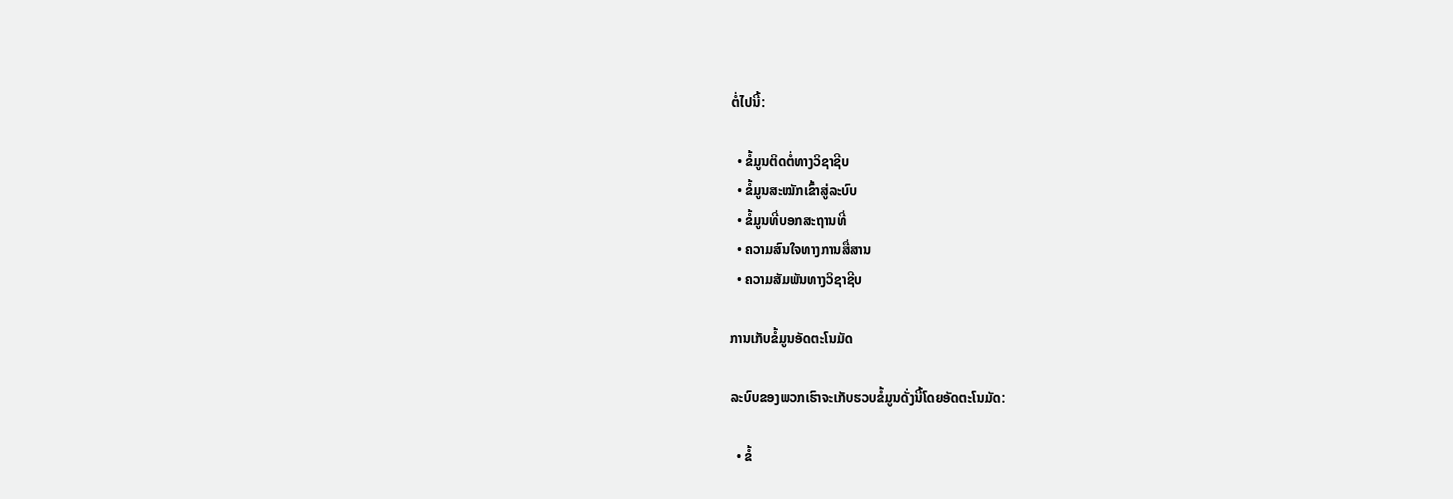ຕໍ່ໄປນີ້:

  • ຂໍ້ມູນຕິດຕໍ່ທາງວິຊາຊີບ
  • ຂໍ້ມູນສະໝັກເຂົ້າສູ່ລະບົບ
  • ຂໍ້ມູນທີ່ບອກສະຖານທີ່
  • ຄວາມສົນໃຈທາງການສື່ສານ
  • ຄວາມສັມພັນທາງວິຊາຊີບ

ການເກັບຂໍ້ມູນອັດຕະໂນມັດ

ລະບົບຂອງພວກເຮົາຈະເກັບຮວບຂໍ້ມູນດັ່ງນີ້ໂດຍອັດຕະໂນມັດ:

  • ຂໍ້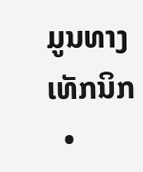ມູນທາງເທັກນິກ
  •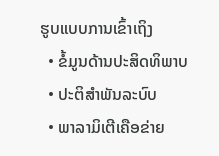ຮູບແບບການເຂົ້າເຖິງ
  • ຂໍ້ມູນດ້ານປະສິດທິພາບ
  • ປະຕິສຳພັນລະບົບ
  • ພາລາມິເຕີເຄືອຂ່າຍ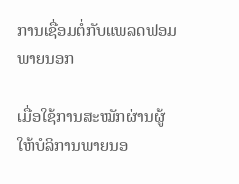ການເຊື່ອມຕໍ່ກັບແພລດຟອມພາຍນອກ

ເມື່ອໃຊ້ການສະໝັກຜ່ານຜູ້ໃຫ້ບໍລິການພາຍນອ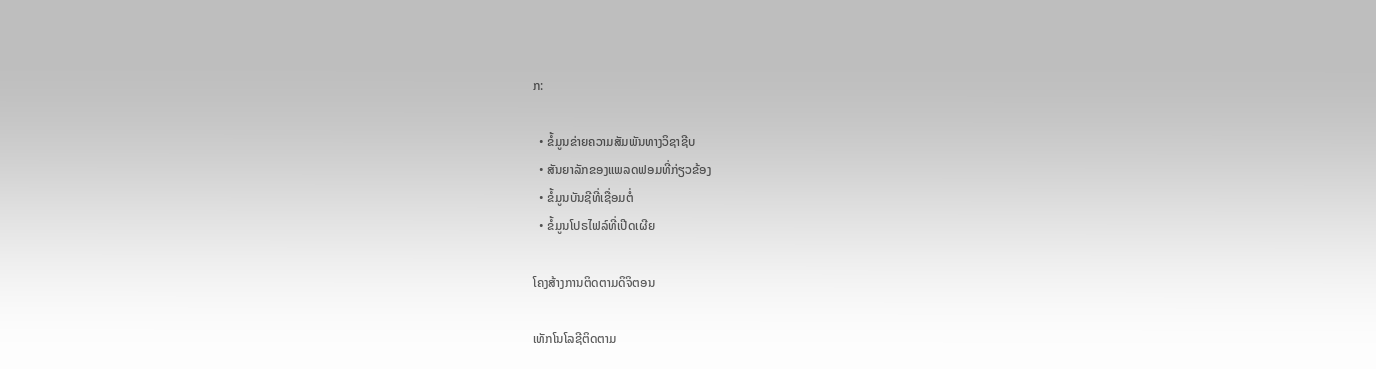ກ:

  • ຂໍ້ມູນຂ່າຍຄວາມສັມພັນທາງວິຊາຊີບ
  • ສັນຍາລັກຂອງແພລດຟອມທີ່ກ່ຽວຂ້ອງ
  • ຂໍ້ມູນບັນຊີທີ່ເຊື່ອມຕໍ່
  • ຂໍ້ມູນໂປຣໄຟລ໌ທີ່ເປີດເຜີຍ

ໂຄງສ້າງການຕິດຕາມດິຈິຕອນ

ເທັກໂນໂລຊີຕິດຕາມ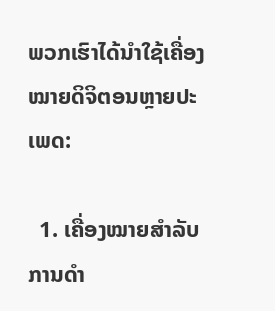ພວກເຮົາໄດ້ນຳໃຊ້ເຄື່ອງໝາຍດິຈິຕອນຫຼາຍປະເພດ:

  1. ເຄື່ອງໝາຍສໍາລັບການດຳ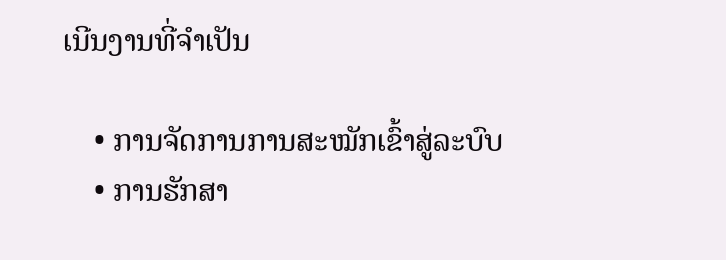ເນີນງານທີ່ຈໍາເປັນ

    • ການຈັດການການສະໝັກເຂົ້າສູ່ລະບົບ
    • ການຮັກສາ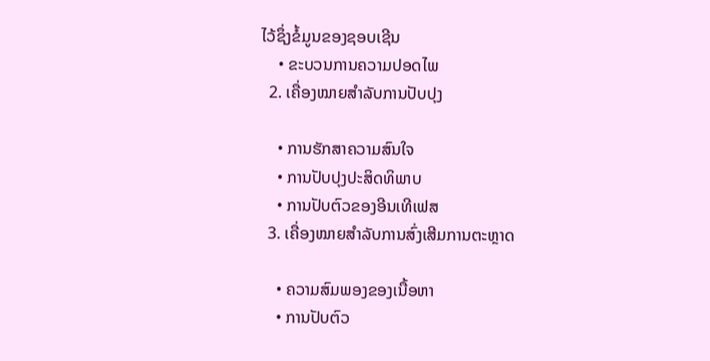ໄວ້ຊຶ່ງຂໍ້ມູນຂອງຊອບເຊີນ
    • ຂະບວນການຄວາມປອດໄພ
  2. ເຄື່ອງໝາຍສໍາລັບການປັບປຸງ

    • ການຮັກສາຄວາມສົນໃຈ
    • ການປັບປຸງປະສິດທິພາບ
    • ການປັບຕົວຂອງອີນເທີເຟສ
  3. ເຄື່ອງໝາຍສໍາລັບການສົ່ງເສີມການຕະຫຼາດ

    • ຄວາມສົມພອງຂອງເນື້ອຫາ
    • ການປັບຕົວ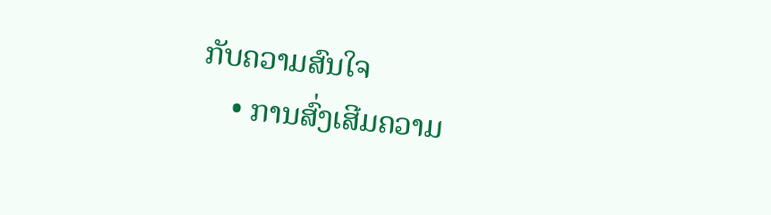ກັບຄວາມສົນໃຈ
    • ການສົ່ງເສີມຄວາມ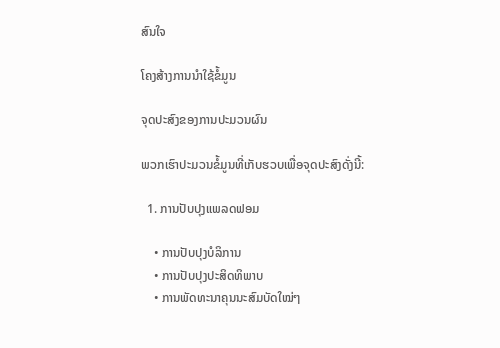ສົນໃຈ

ໂຄງສ້າງການນຳໃຊ້ຂໍ້ມູນ

ຈຸດປະສົງຂອງການປະມວນຜົນ

ພວກເຮົາປະມວນຂໍ້ມູນທີ່ເກັບຮວບເພື່ອຈຸດປະສົງດັ່ງນີ້:

  1. ການປັບປຸງແພລດຟອມ

    • ການປັບປຸງບໍລິການ
    • ການປັບປຸງປະສິດທິພາບ
    • ການພັດທະນາຄຸນນະສົມບັດໃໝ່ໆ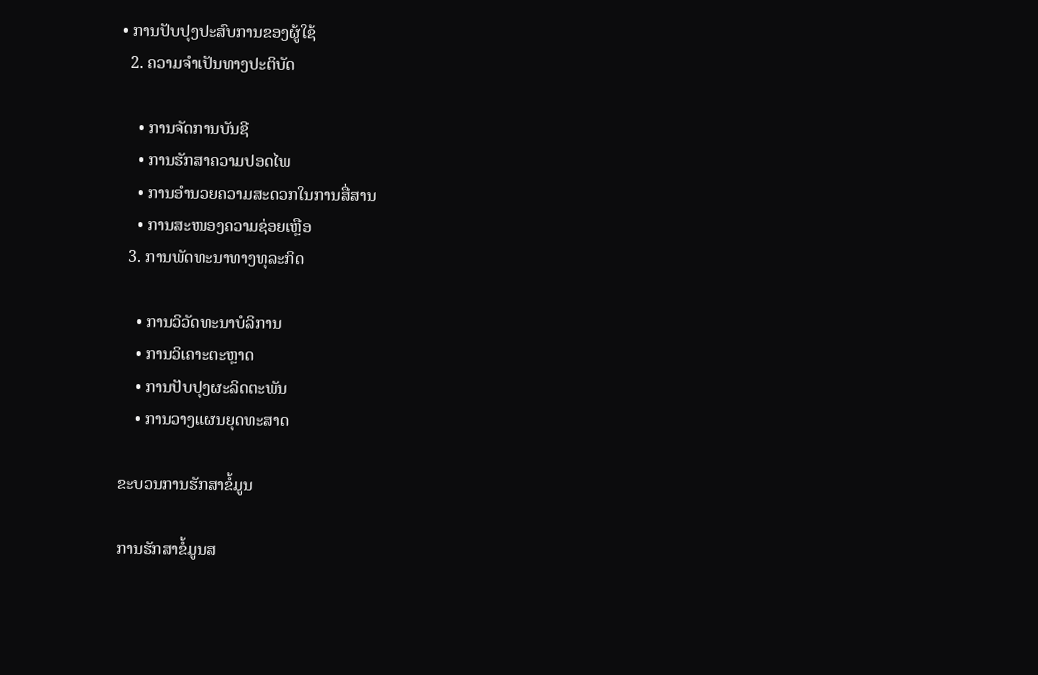• ການປັບປຸງປະສົບການຂອງຜູ້ໃຊ້
  2. ຄວາມຈຳເປັນທາງປະຕິບັດ

    • ການຈັດການບັນຊີ
    • ການຮັກສາຄວາມປອດໄພ
    • ການອຳນວຍຄວາມສະດວກໃນການສື່ສານ
    • ການສະໜອງຄວາມຊ່ອຍເຫຼືອ
  3. ການພັດທະນາທາງທຸລະກິດ

    • ການວິວັດທະນາບໍລິການ
    • ການວິເຄາະຕະຫຼາດ
    • ການປັບປຸງຜະລິດຕະພັນ
    • ການວາງແຜນຍຸດທະສາດ

ຂະບວນການຮັກສາຂໍ້ມູນ

ການຮັກສາຂໍ້ມູນສ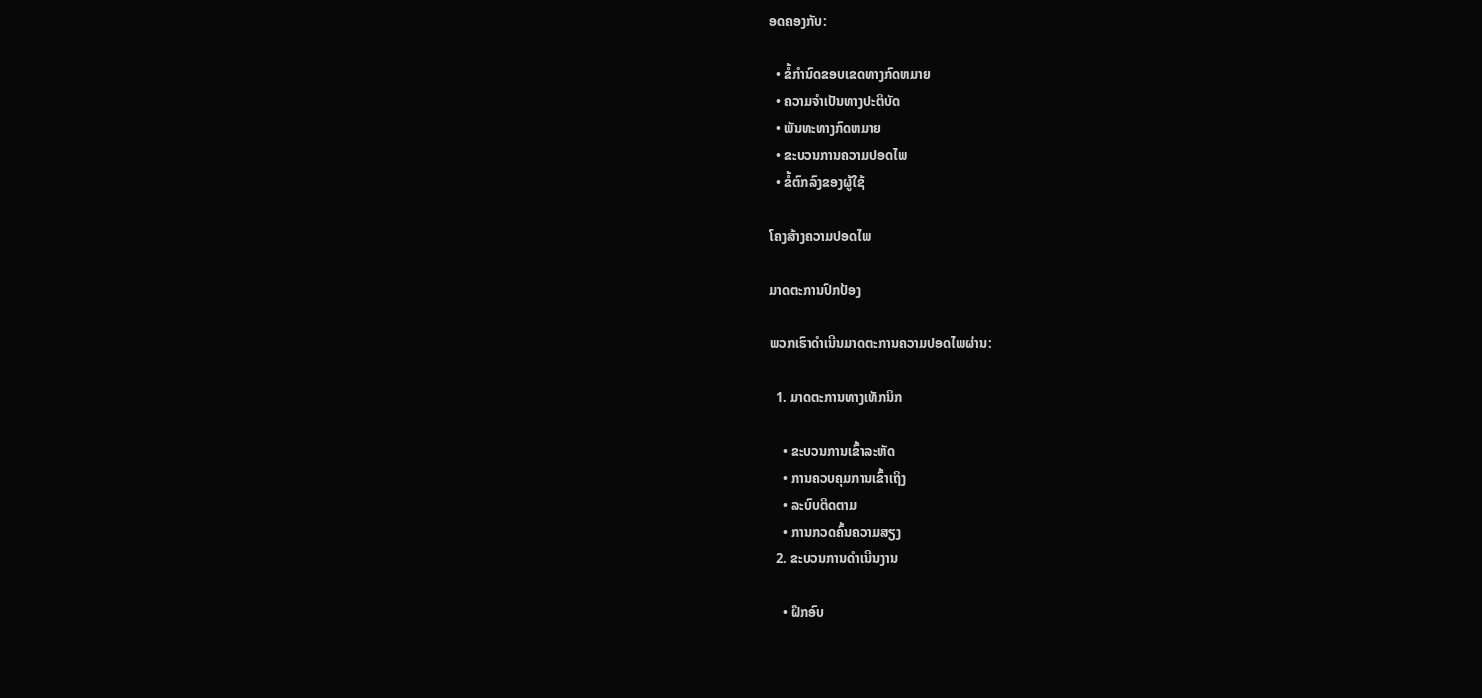ອດຄອງກັບ:

  • ຂໍ້ກຳນົດຂອບເຂດທາງກົດຫມາຍ
  • ຄວາມຈຳເປັນທາງປະຕິບັດ
  • ພັນທະທາງກົດຫມາຍ
  • ຂະບວນການຄວາມປອດໄພ
  • ຂໍ້ຕົກລົງຂອງຜູ້ໃຊ້

ໂຄງສ້າງຄວາມປອດໄພ

ມາດຕະການປົກປ້ອງ

ພວກເຮົາດຳເນີນມາດຕະການຄວາມປອດໄພຜ່ານ:

  1. ມາດຕະການທາງເທັກນິກ

    • ຂະບວນການເຂົ້າລະຫັດ
    • ການຄວບຄຸມການເຂົ້າເຖິງ
    • ລະບົບຕິດຕາມ
    • ການກວດຄົ້ນຄວາມສຽງ
  2. ຂະບວນການດຳເນີນງານ

    • ຝຶກອົບ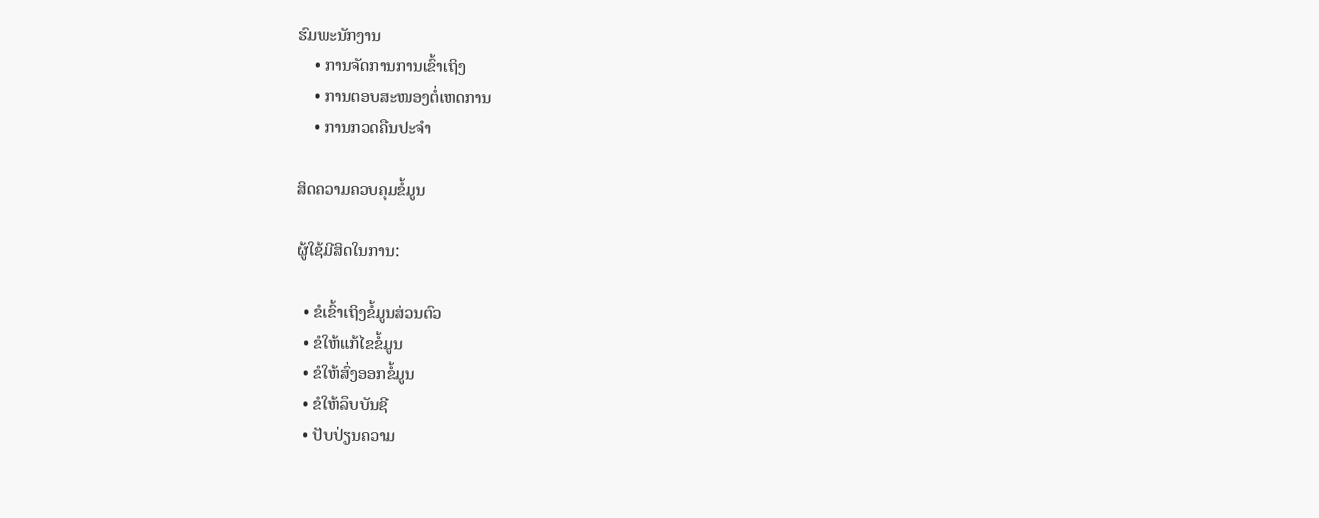ຮົມພະນັກງານ
    • ການຈັດການການເຂົ້າເຖິງ
    • ການຕອບສະໜອງຕໍ່ເຫດການ
    • ການກວດຄືນປະຈຳ

ສິດຄວາມຄວບຄຸມຂໍ້ມູນ

ຜູ້ໃຊ້ມີສິດໃນການ:

  • ຂໍເຂົ້າເຖິງຂໍ້ມູນສ່ວນຕົວ
  • ຂໍໃຫ້ແກ້ໄຂຂໍ້ມູນ
  • ຂໍໃຫ້ສົ່ງອອກຂໍ້ມູນ
  • ຂໍໃຫ້ລຶບບັນຊີ
  • ປັບປ່ຽນຄວາມ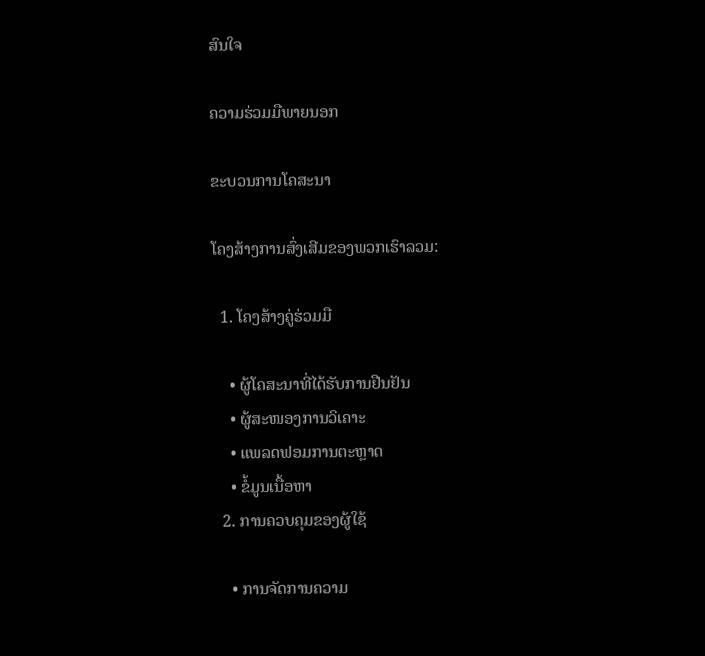ສົນໃຈ

ຄວາມຮ່ວມມືພາຍນອກ

ຂະບວນການໂຄສະນາ

ໂຄງສ້າງການສົ່ງເສີມຂອງພວກເຮົາລວມ:

  1. ໂຄງສ້າງຄູ່ຮ່ວມມື

    • ຜູ້ໂຄສະນາທີ່ໄດ້ຮັບການຢືນຢັນ
    • ຜູ້ສະໜອງການວິເຄາະ
    • ແພລດຟອມການຕະຫຼາດ
    • ຂໍ້ມູນເນື້ອຫາ
  2. ການຄວບຄຸມຂອງຜູ້ໃຊ້

    • ການຈັດການຄວາມ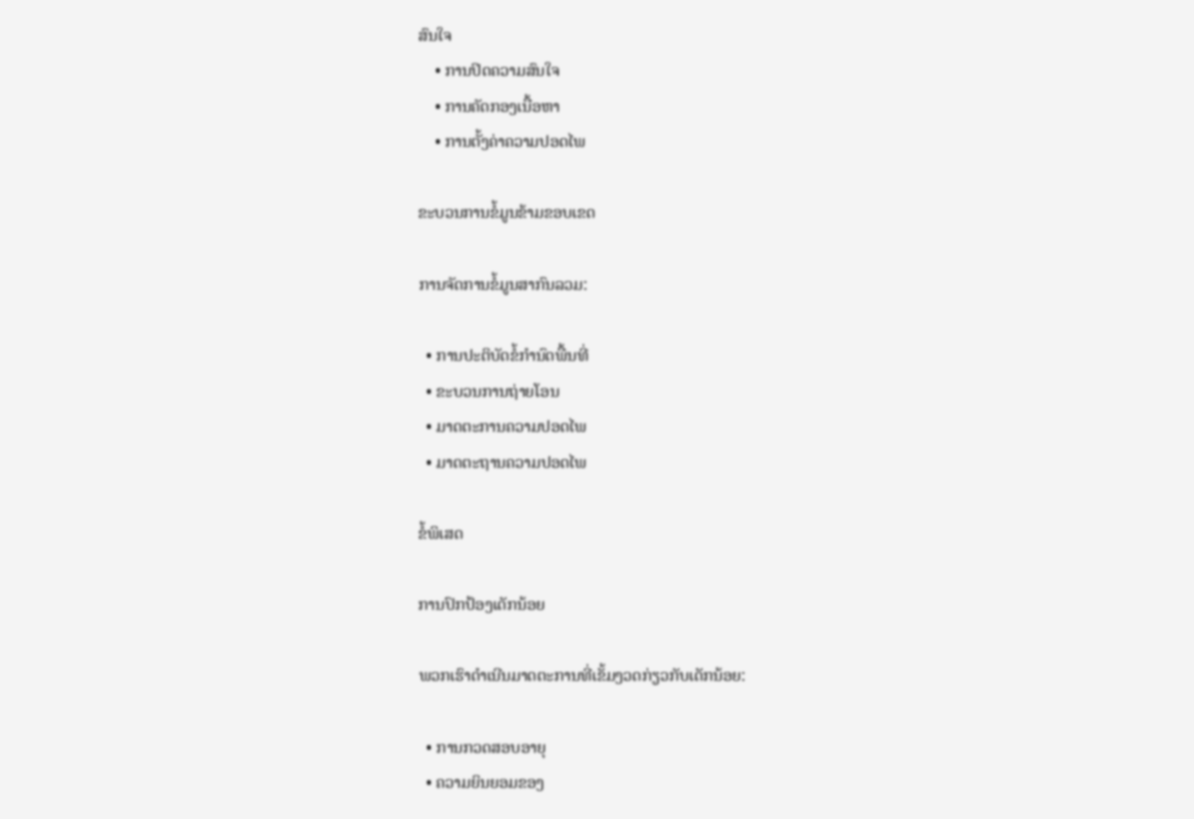ສົນໃຈ
    • ການປິດຄວາມສົນໃຈ
    • ການຄັດກອງເນື້ອຫາ
    • ການຕັ້ງຄ່າຄວາມປອດໄພ

ຂະບວນການຂໍ້ມູນຂ້າມຂອບເຂດ

ການຈັດການຂໍ້ມູນສາກົນລວມ:

  • ການປະຕິບັດຂໍ້ກຳນົດພື້ນທີ່
  • ຂະບວນການຖ່າຍໂອນ
  • ມາດຕະການຄວາມປອດໄພ
  • ມາດຕະຖານຄວາມປອດໄພ

ຂໍ້ພິເສດ

ການປົກປ້ອງເດັກນ້ອຍ

ພວກເຮົາດຳເນີນມາດຕະການທີ່ເຂັ້ມງວດກ່ຽວກັບເດັກນ້ອຍ:

  • ການກວດສອບອາຍຸ
  • ຄວາມຍິນຍອມຂອງ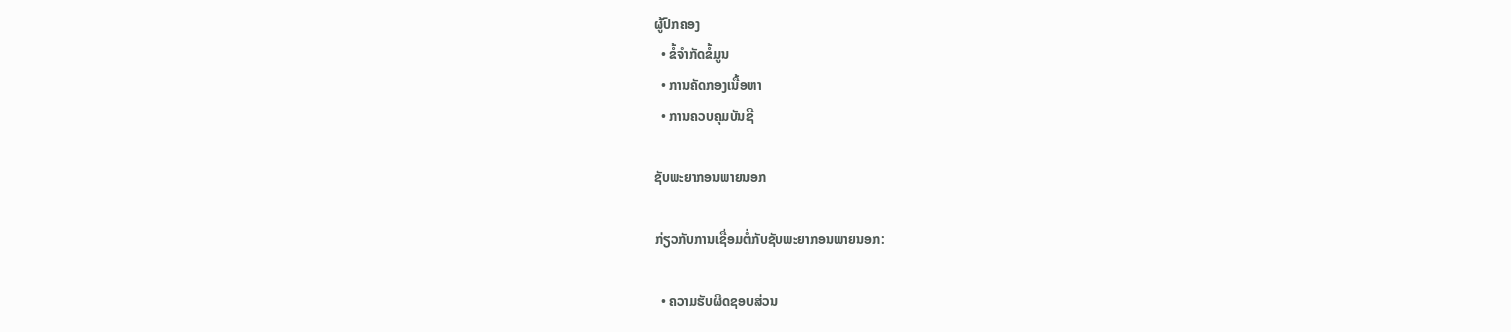ຜູ້ປົກຄອງ
  • ຂໍ້ຈຳກັດຂໍ້ມູນ
  • ການຄັດກອງເນື້ອຫາ
  • ການຄວບຄຸມບັນຊີ

ຊັບພະຍາກອນພາຍນອກ

ກ່ຽວກັບການເຊື່ອມຕໍ່ກັບຊັບພະຍາກອນພາຍນອກ:

  • ຄວາມຮັບຜິດຊອບສ່ວນ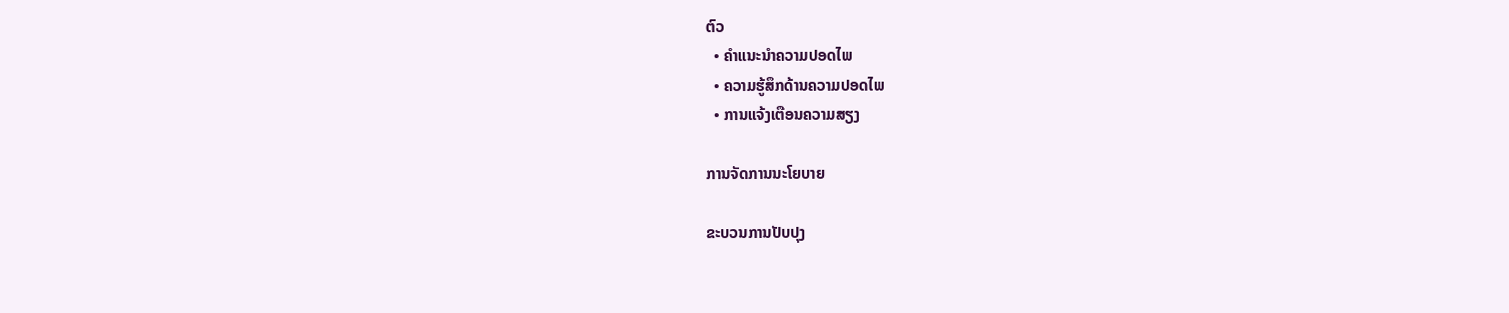ຕົວ
  • ຄຳແນະນຳຄວາມປອດໄພ
  • ຄວາມຮູ້ສຶກດ້ານຄວາມປອດໄພ
  • ການແຈ້ງເຕືອນຄວາມສຽງ

ການຈັດການນະໂຍບາຍ

ຂະບວນການປັບປຸງ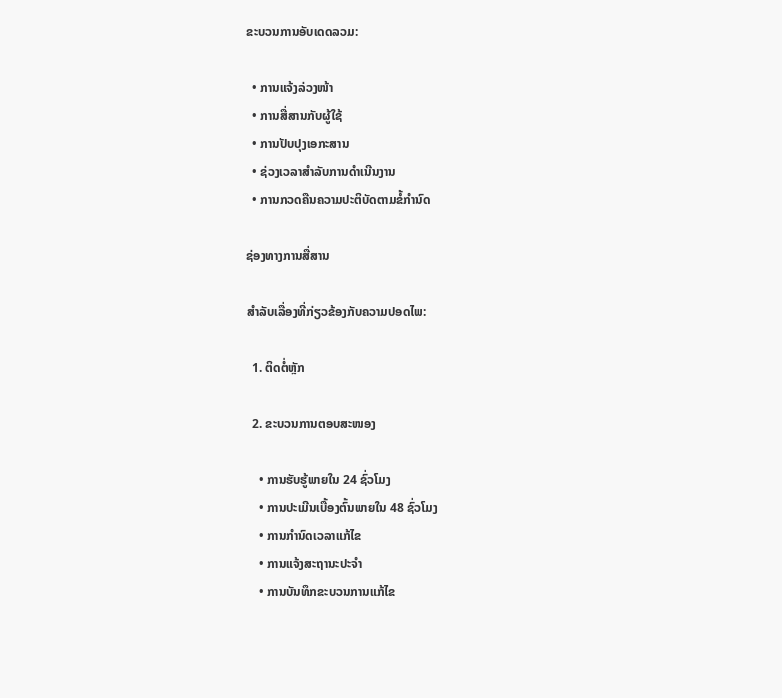ຂະບວນການອັບເດດລວມ:

  • ການແຈ້ງລ່ວງໜ້າ
  • ການສື່ສານກັບຜູ້ໃຊ້
  • ການປັບປຸງເອກະສານ
  • ຊ່ວງເວລາສໍາລັບການດຳເນີນງານ
  • ການກວດຄືນຄວາມປະຕິບັດຕາມຂໍ້ກຳນົດ

ຊ່ອງທາງການສື່ສານ

ສຳລັບເລື່ອງທີ່ກ່ຽວຂ້ອງກັບຄວາມປອດໄພ:

  1. ຕິດຕໍ່ຫຼັກ

  2. ຂະບວນການຕອບສະໜອງ

    • ການຮັບຮູ້ພາຍໃນ 24 ຊົ່ວໂມງ
    • ການປະເມີນເບື້ອງຕົ້ນພາຍໃນ 48 ຊົ່ວໂມງ
    • ການກຳນົດເວລາແກ້ໄຂ
    • ການແຈ້ງສະຖານະປະຈຳ
    • ການບັນທຶກຂະບວນການແກ້ໄຂ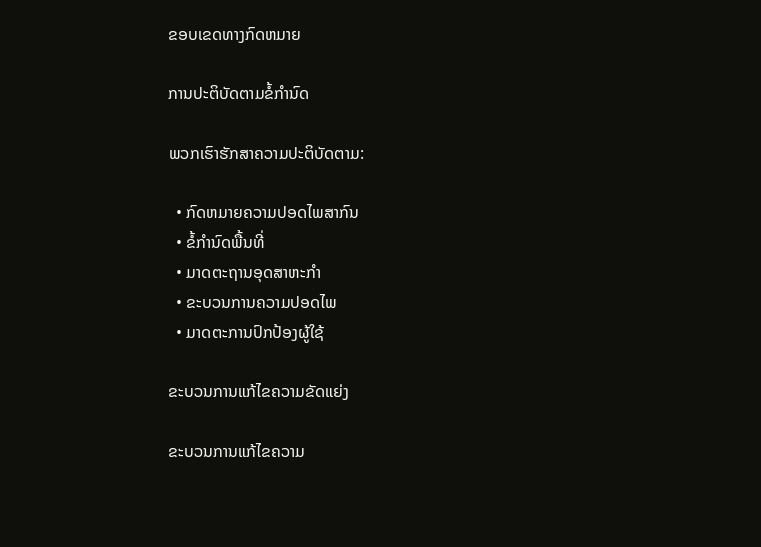ຂອບເຂດທາງກົດຫມາຍ

ການປະຕິບັດຕາມຂໍ້ກຳນົດ

ພວກເຮົາຮັກສາຄວາມປະຕິບັດຕາມ:

  • ກົດຫມາຍຄວາມປອດໄພສາກົນ
  • ຂໍ້ກຳນົດພື້ນທີ່
  • ມາດຕະຖານອຸດສາຫະກຳ
  • ຂະບວນການຄວາມປອດໄພ
  • ມາດຕະການປົກປ້ອງຜູ້ໃຊ້

ຂະບວນການແກ້ໄຂຄວາມຂັດແຍ່ງ

ຂະບວນການແກ້ໄຂຄວາມ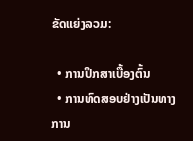ຂັດແຍ່ງລວມ:

  • ການປຶກສາເບື້ອງຕົ້ນ
  • ການທົດສອບຢ່າງເປັນທາງການ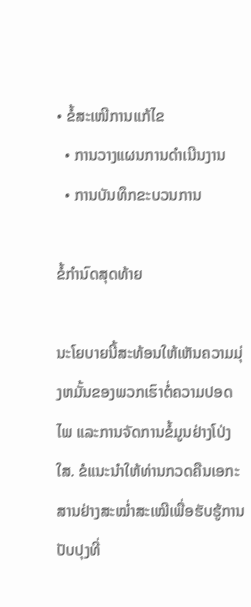• ຂໍ້ສະເໜີການແກ້ໄຂ
  • ການວາງແຜນການດຳເນີນງານ
  • ການບັນທຶກຂະບວນການ

ຂໍ້ກຳນົດສຸດທ້າຍ

ນະໂຍບາຍນີ້ສະທ້ອນໃຫ້ເຫັນຄວາມມຸ່ງຫມັ້ນຂອງພວກເຮົາຕໍ່ຄວາມປອດໄພ ແລະການຈັດການຂໍ້ມູນຢ່າງໂປ່ງໃສ. ຂໍແນະນຳໃຫ້ທ່ານກວດຄືນເອກະສານຢ່າງສະໝ່ຳສະເໝີເພື່ອຮັບຮູ້ການປັບປຸງທີ່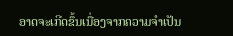ອາດຈະເກີດຂຶ້ນເນື່ອງຈາກຄວາມຈຳເປັນ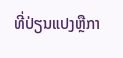ທີ່ປ່ຽນແປງຫຼືກາ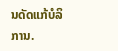ນດັດແກ້ບໍລິການ.